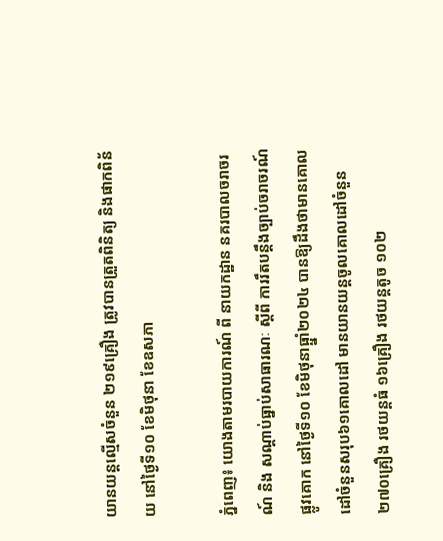យានយន្តល្មើសចំនួន ២១៩គ្រឿង ត្រូវបានត្រួតពិនិត្យ និងផាកពិន័យ នៅថ្ងៃទី១០ ខែមិថុនា ខែឧសភា

ភ្នំពេញ៖ យោងតាមរបាយការណ៍ ពី នាយកដ្ឋាន នគរបាលចរាចរណ៍ និង សណ្តាប់ធ្នាប់សាធារណៈ ស្តីពី ការរឹតបន្ដឹងច្បាប់ចរាចរណ៍ផ្លូវគោក នៅថ្ងៃទី១០ ខែមិថុនាធ្ឆ្នាំ២០២៤ បានឱ្យដឹងថាមានគោលដៅចំនួនសរុប៦១គោលដៅ មានយានយន្តចូលគោលដៅចំនួន ២៧០គ្រឿង រថយន្តធំ ១៦គ្រឿង រថយន្តតូច ១០២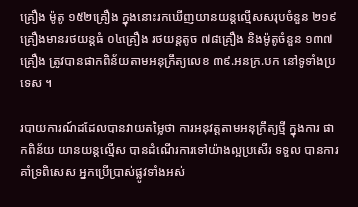គ្រឿង ម៉ូតូ ១៥២គ្រឿង ក្នុងនោះរកឃើញយានយន្តល្មើសសរុបចំនួន ២១៩គ្រឿងមានរថយន្តធំ ០៤គ្រឿង រថយន្តតូច ៧៨គ្រឿង និងម៉ូតូចំនួន ១៣៧គ្រឿង ត្រូវបានផាកពិន័យតាមអនុក្រឹត្យលេខ ៣៩.អនក្រ.បក នៅទូទាំងប្រទេស ។

របាយការណ៍ដដែលបានវាយតម្លៃថា ការអនុវត្តតាមអនុក្រឹត្យថ្មី ក្នុងការ ផាកពិន័យ យានយន្តល្មើស បានដំណើរការទៅយ៉ាងល្អប្រសើរ ទទួល បានការគាំទ្រពិសេស អ្នកប្រើប្រាស់ផ្លូវទាំងអស់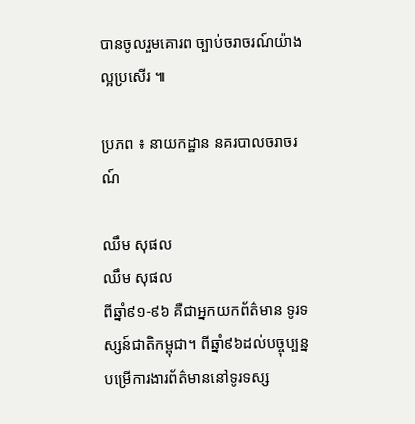បានចូលរួមគោរព ច្បាប់ចរាចរណ៍យ៉ាងល្អប្រសើរ ៕

ប្រភព ៖ នាយកដ្ឋាន នគរបាលចរាចរណ៍

ឈឹម សុផល
ឈឹម សុផល
ពីឆ្នាំ៩១-៩៦ គឺជាអ្នកយកព័ត៌មាន ទូរទស្សន៍ជាតិកម្ពុជា។ ពីឆ្នាំ៩៦ដល់បច្ចុប្បន្ន បម្រើការងារព័ត៌មាននៅទូរទស្ស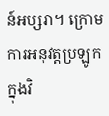ន៍អប្សរា។ ក្រោមការអនុវត្តប្រឡូកក្នុងវិ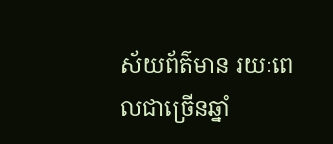ស័យព័ត៌មាន រយៈពេលជាច្រើនឆ្នាំ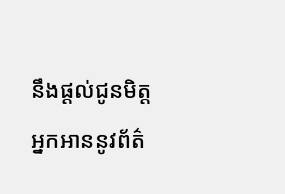នឹងផ្ដល់ជូនមិត្តអ្នកអាននូវព័ត៌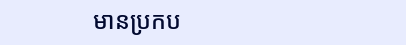មានប្រកប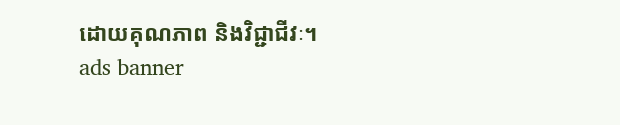ដោយគុណភាព និងវិជ្ជាជីវៈ។
ads banner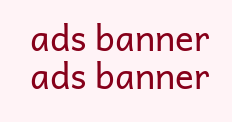ads banner
ads banner